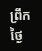ព្រឹកថ្ងៃ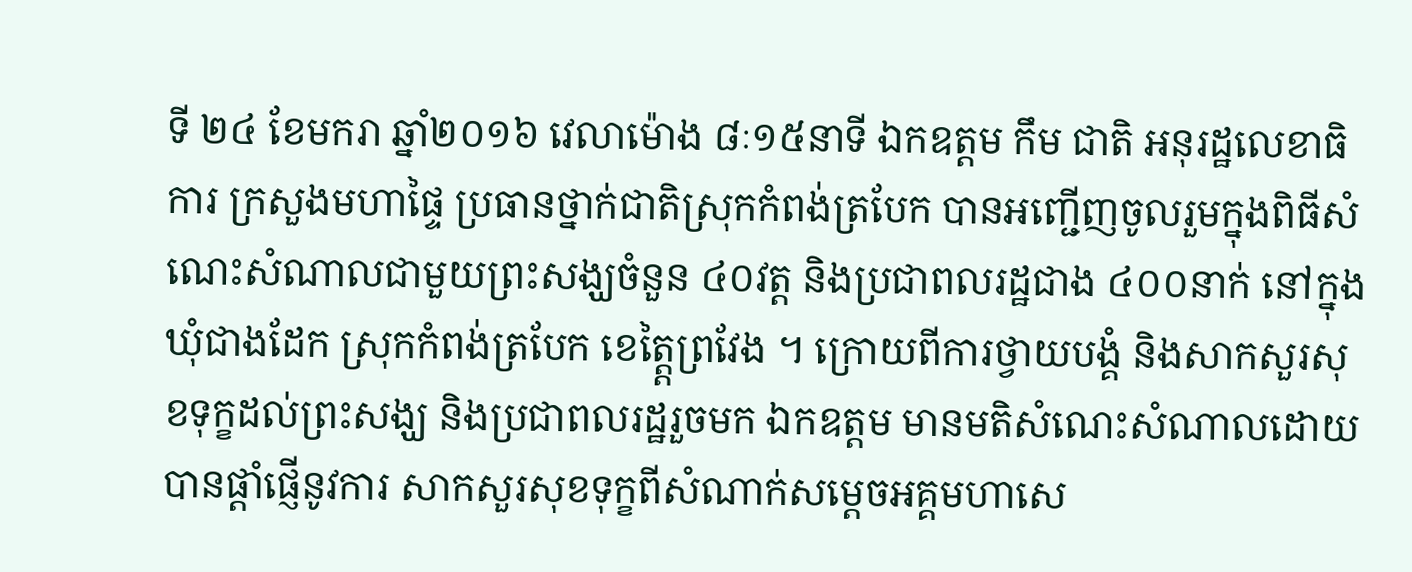ទី ២៤ ខែមករា ឆ្នាំ២០១៦ វេលាម៉ោង ៨ៈ១៥នាទី ឯកឧត្តម កឹម ជាតិ អនុរដ្ឋលេខាធិការ ក្រសួងមហាផ្ទៃ ប្រធានថ្នាក់ជាតិស្រុកកំពង់ត្របែក បានអញ្ជើញចូលរួមក្នុងពិធីសំណេះសំណាលជាមួយព្រះសង្ឃចំនួន ៤០វត្ត និងប្រជាពលរដ្ឋជាង ៤០០នាក់ នៅក្នុងឃុំជាងដែក ស្រុកកំពង់ត្របែក ខេត្ត្តៃព្រវែង ។ ក្រោយពីការថ្វាយបង្គំ និងសាកសួរសុខទុក្ខដល់ព្រះសង្ឃ និងប្រជាពលរដ្ឋរួចមក ឯកឧត្តម មានមតិសំណេះសំណាលដោយបានផ្តាំផ្ញើនូវការ សាកសួរសុខទុក្ខពីសំណាក់សម្តេចអគ្គមហាសេ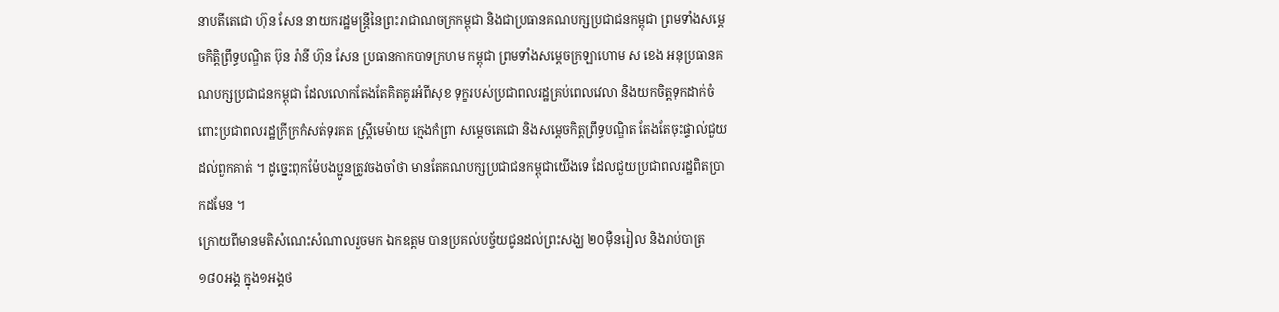នាបតីតេជោ ហ៊ុន សែន នាយករដ្ឋមន្ត្រីនៃព្រះរាជាណចក្រកម្ពុជា និងជាប្រធានគណបក្សប្រជាជនកម្ពុជា ព្រមទាំងសម្តេចកិត្តិព្រឹទ្ធបណ្ឌិត ប៊ុន រ៉ានី ហ៊ុន សែន ប្រធានកាកបាទក្រហម កម្ពុជា ព្រមទាំងសម្តេចក្រឡាហោម ស ខេង អនុប្រធានគណបក្សប្រជាជនកម្ពុជា ដែលលោកតែងតែគិតគូរអំពីសុខ ទុក្ខរបស់ប្រជាពលរដ្ឋគ្រប់ពេលវេលា និងយកចិត្តទុកដាក់ចំពោះប្រជាពលរដ្ឋក្រីក្រកំសត់ទុរគត ស្ត្រីមេម៉ាយ ក្មេងកំព្រា សម្តេចតេជោ និងសម្តេចកិត្តព្រឹទ្ធបណ្ឌិត តែងតែចុះផ្ទាល់ជួយដល់ពួកគាត់ ។ ដូច្នេះពុកម៉ែបងប្អូនត្រូវចងចាំថា មានតែគណបក្សប្រជាជនកម្ពុជាយើងទេ ដែលជួយប្រជាពលរដ្ឋពិតប្រាកដមែន ។
ក្រោយពីមានមតិសំណេះសំណាលរួចមក ឯកឧត្តម បានប្រគល់បច្ច័យជូនដល់ព្រះសង្ឃ ២០ម៉ឺនរៀល និងរាប់បាត្រ ១៨០អង្គ ក្នុង១អង្គថ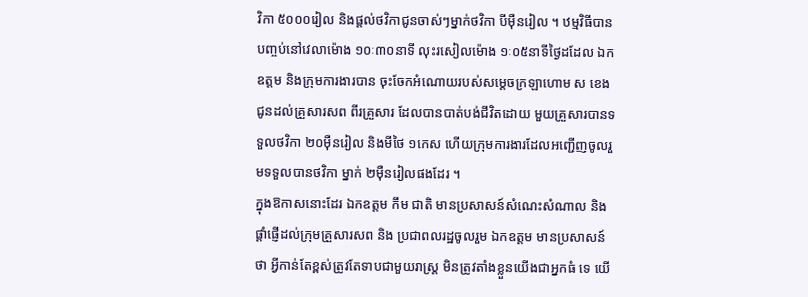វិកា ៥០០០រៀល និងផ្តល់ថវិកាជូនចាស់ៗម្នាក់ថវិកា បីម៉ឺនរៀល ។ ឋម្មវិធីបានបញ្ចប់នៅវេលាម៉ោង ១០ៈ៣០នាទី លុះរសៀលម៉ោង ១ៈ០៥នាទីថ្ងៃដដែល ឯកឧត្តម និងក្រុមការងារបាន ចុះចែកអំណោយរបស់សម្តេចក្រឡាហោម ស ខេង ជូនដល់គ្រួសារសព ពីរគ្រួសារ ដែលបានបាត់បង់ជីវិតដោយ មួយគ្រួសារបានទទួលថវិកា ២០ម៉ឺនរៀល និងមីថៃ ១កេស ហើយក្រុមការងារដែលអញ្ជើញចូលរួមទទួលបានថវិកា ម្នាក់ ២ម៉ឺនរៀលផងដែរ ។
ក្នុងឱកាសនោះដែរ ឯកឧត្តម កឹម ជាតិ មានប្រសាសន៍សំណេះសំណាល និងផ្តាំផ្ញើដល់ក្រុមគ្រួសារសព និង ប្រជាពលរដ្ឋចូលរួម ឯកឧត្តម មានប្រសាសន៍ថា អ្វីកាន់តែខ្ពស់ត្រូវតែទាបជាមួយរាស្ត្រ មិនត្រូវតាំងខ្លួនយើងជាអ្នកធំ ទេ យើ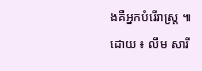ងគឺអ្នកបំរើរាស្ត្រ ៕
ដោយ ៖ លឹម សារី